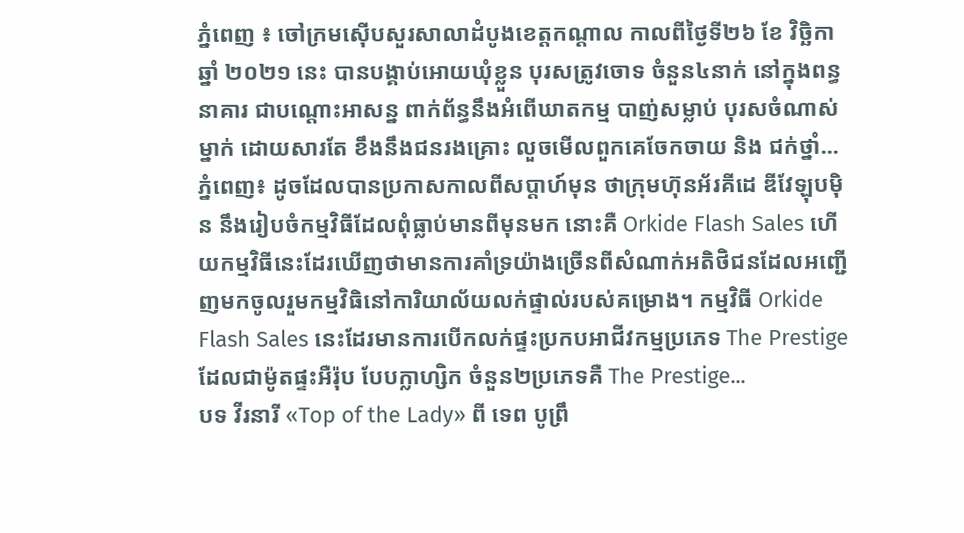ភ្នំពេញ ៖ ចៅក្រមស៊ើបសួរសាលាដំបូងខេត្តកណ្តាល កាលពីថ្ងៃទី២៦ ខែ វិច្ឆិកា ឆ្នាំ ២០២១ នេះ បានបង្គាប់អោយឃុំខ្លួន បុរសត្រូវចោទ ចំនួន៤នាក់ នៅក្នុងពន្ធនាគារ ជាបណ្តោះអាសន្ន ពាក់ព័ន្ធនឹងអំពើឃាតកម្ម បាញ់សម្លាប់ បុរសចំណាស់ម្នាក់ ដោយសារតែ ខឹងនឹងជនរងគ្រោះ លួចមើលពួកគេចែកចាយ និង ជក់ថ្នាំ...
ភ្នំពេញ៖ ដូចដែលបានប្រកាសកាលពីសប្តាហ៍មុន ថាក្រុមហ៊ុនអ័រគីដេ ឌីវែឡុបម៉ិន នឹងរៀបចំកម្មវិធីដែលពុំធ្លាប់មានពីមុនមក នោះគឺ Orkide Flash Sales ហើយកម្មវិធីនេះដែរឃើញថាមានការគាំទ្រយ៉ាងច្រើនពីសំណាក់អតិថិជនដែលអញ្ជើញមកចូលរួមកម្មវិធិនៅការិយាល័យលក់ផ្ទាល់របស់គម្រោង។ កម្មវិធី Orkide Flash Sales នេះដែរមានការបើកលក់ផ្ទះប្រកបអាជីវកម្មប្រភេទ The Prestige ដែលជាម៉ូតផ្ទះអឺរ៉ុប បែបក្លាហ្សិក ចំនួន២ប្រភេទគឺ The Prestige...
បទ វីរនារី «Top of the Lady» ពី ទេព បូព្រឹ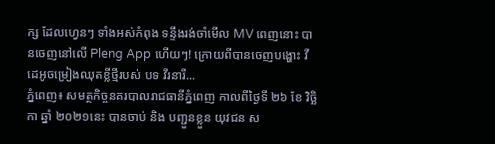ក្ស ដែលហ្វេនៗ ទាំងអស់កំពុង ទន្ទឹងរង់ចាំមើល MV ពេញនោះ បានចេញនៅលើ Pleng App ហើយៗ! ក្រោយពីបានចេញបង្ហោះ វីដេអូចម្រៀងឈុតខ្លីថ្មីរបស់ បទ វីរនារី...
ភ្នំពេញ៖ សមត្ថកិច្ចនគរបាលរាជធានីភ្នំពេញ កាលពីថ្ងៃទី ២៦ ខែ វិច្ឆិកា ឆ្នាំ ២០២១នេះ បានចាប់ និង បញ្ជួនខ្លួន យុវជន ស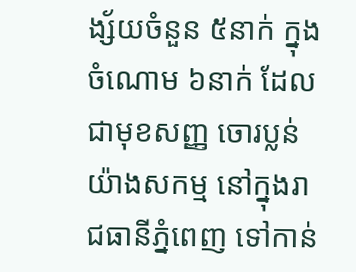ង្ស័យចំនួន ៥នាក់ ក្នុងចំណោម ៦នាក់ ដែលជាមុខសញ្ញ ចោរប្លន់យ៉ាងសកម្ម នៅក្នុងរាជធានីភ្នំពេញ ទៅកាន់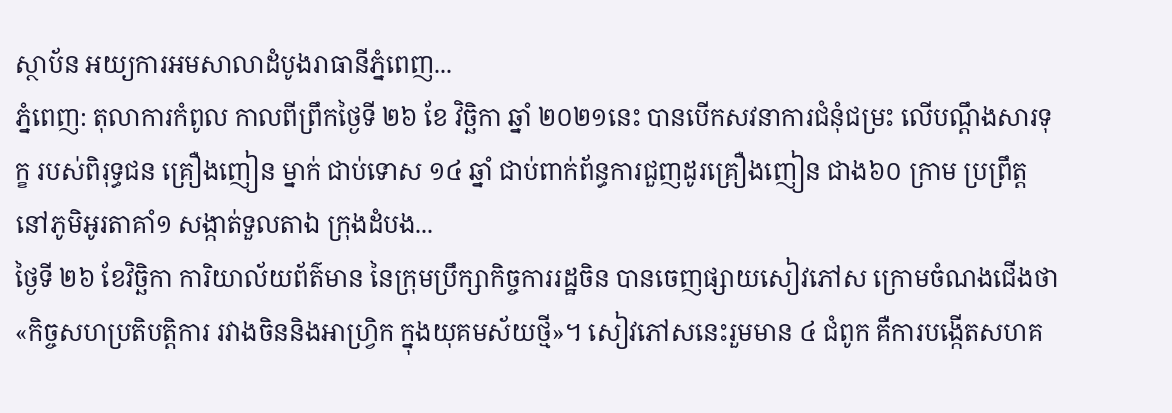ស្ថាប័ន អយ្យការអមសាលាដំបូងរាធានីភ្នំពេញ...
ភ្នំពេញ: តុលាការកំពូល កាលពីព្រឹកថ្ងៃទី ២៦ ខែ វិច្ឆិកា ឆ្នាំ ២០២១នេះ បានបើកសវនាការជំនុំជម្រះ លើបណ្តឹងសារទុក្ខ របស់ពិរុទ្ធជន គ្រឿងញៀន ម្នាក់ ជាប់ទោស ១៤ ឆ្នាំ ជាប់ពាក់ព័ន្ធការជួញដូរគ្រឿងញៀន ជាង៦០ ក្រាម ប្រព្រឹត្តនៅភូមិអូរតាគាំ១ សង្កាត់ទួលតាឯ ក្រុងដំបង...
ថ្ងៃទី ២៦ ខែវិច្ឆិកា ការិយាល័យព័ត៌មាន នៃក្រុមប្រឹក្សាកិច្ចការរដ្ឋចិន បានចេញផ្សាយសៀវភៅស ក្រោមចំណងជើងថា «កិច្ចសហប្រតិបត្តិការ រវាងចិននិងអាហ្វ្រិក ក្នុងយុគមស័យថ្មី»។ សៀវភៅសនេះរួមមាន ៤ ជំពូក គឺការបង្កើតសហគ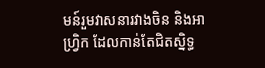មន៍រួមវាសនារវាងចិន និងអាហ្វ្រិក ដែលកាន់តែជិតស្និទ្ធ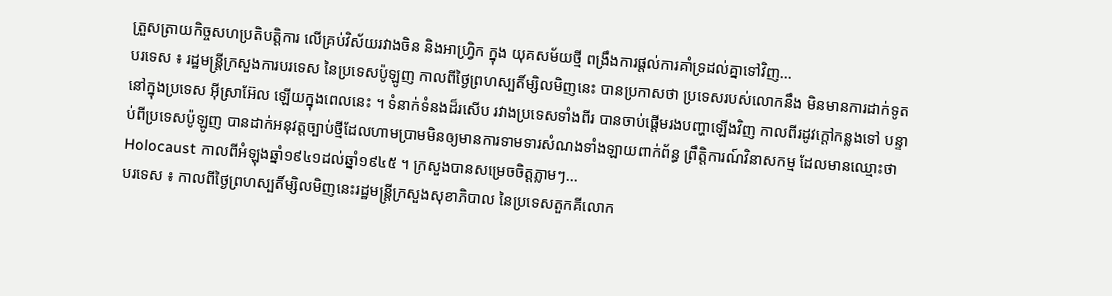ត្រួសត្រាយកិច្ចសហប្រតិបត្តិការ លើគ្រប់វិស័យរវាងចិន និងអាហ្វ្រិក ក្នុង យុគសម័យថ្មី ពង្រឹងការផ្តល់ការគាំទ្រដល់គ្នាទៅវិញ...
បរទេស ៖ រដ្ឋមន្ត្រីក្រសួងការបរទេស នៃប្រទេសប៉ូឡូញ កាលពីថ្ងៃព្រហស្បតិ៍ម្សិលមិញនេះ បានប្រកាសថា ប្រទេសរបស់លោកនឹង មិនមានការដាក់ទូតនៅក្នុងប្រទេស អ៊ីស្រាអ៊ែល ឡើយក្នុងពេលនេះ ។ ទំនាក់ទំនងដ៏រសើប រវាងប្រទេសទាំងពីរ បានចាប់ផ្តើមរងបញ្ហាឡើងវិញ កាលពីរដូវក្តៅកន្លងទៅ បន្ទាប់ពីប្រទេសប៉ូឡូញ បានដាក់អនុវត្តច្បាប់ថ្មីដែលហាមប្រាមមិនឲ្យមានការទាមទារសំណងទាំងឡាយពាក់ព័ន្ធ ព្រឹត្តិការណ៍វិនាសកម្ម ដែលមានឈ្មោះថាHolocaust កាលពីអំឡុងឆ្នាំ១៩៤១ដល់ឆ្នាំ១៩៤៥ ។ ក្រសួងបានសម្រេចចិត្តភ្លាមៗ...
បរទេស ៖ កាលពីថ្ងៃព្រហស្បតិ៍ម្សិលមិញនេះរដ្ឋមន្ត្រីក្រសួងសុខាភិបាល នៃប្រទេសតួកគីលោក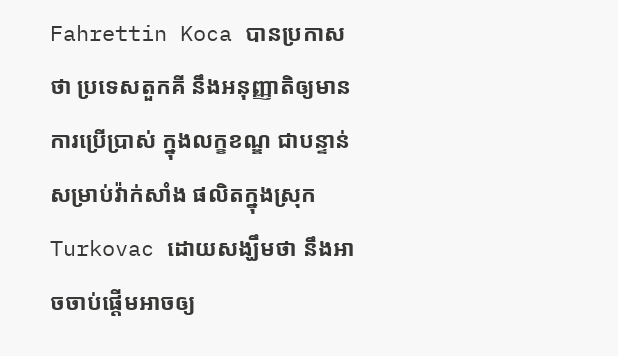Fahrettin Koca បានប្រកាសថា ប្រទេសតួកគី នឹងអនុញ្ញាតិឲ្យមានការប្រើប្រាស់ ក្នុងលក្ខខណ្ឌ ជាបន្ទាន់ សម្រាប់វ៉ាក់សាំង ផលិតក្នុងស្រុក Turkovac ដោយសង្ឃឹមថា នឹងអាចចាប់ផ្តើមអាចឲ្យ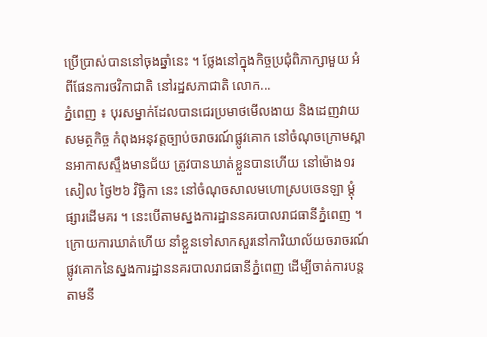ប្រើប្រាស់បាននៅចុងឆ្នាំនេះ ។ ថ្លែងនៅក្នុងកិច្ចប្រជុំពិភាក្សាមួយ អំពីផែនការថវិកាជាតិ នៅរដ្ឋសភាជាតិ លោក...
ភ្នំពេញ ៖ បុរសម្នាក់ដែលបានជេរប្រមាថមើលងាយ និងដេញវាយសមត្ថកិច្ច កំពុងអនុវត្តច្បាប់ចរាចរណ៍ផ្លូវគោក នៅចំណុចក្រោមស្ពានអាកាសស្ទឹងមានជ័យ ត្រូវបានឃាត់ខ្លួនបានហើយ នៅម៉ោង១រសៀល ថ្ងៃ២៦ វិច្ឆិកា នេះ នៅចំណុចសាលមហោស្របចេនឡា ម្តុំផ្សារដើមគរ ។ នេះបើតាមស្នងការដ្ឋាននគរបាលរាជធានីភ្នំពេញ ។ ក្រោយការឃាត់ហើយ នាំខ្លួនទៅសាកសួរនៅការិយាល័យចរាចរណ៍ផ្លូវគោកនៃស្នងការដ្ឋាននគរបាលរាជធានីភ្នំពេញ ដើម្បីចាត់ការបន្តតាមនី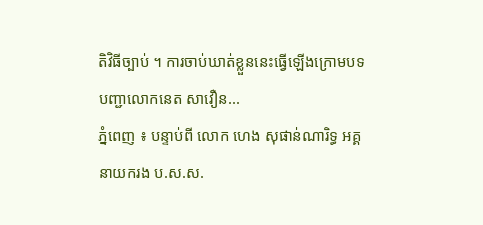តិវិធីច្បាប់ ។ ការចាប់ឃាត់ខ្លួននេះធ្វើឡើងក្រោមបទបញ្ជាលោកនេត សាវឿន...
ភ្នំពេញ ៖ បន្ទាប់ពី លោក ហេង សុផាន់ណារិទ្ធ អគ្គនាយករង ប.ស.ស.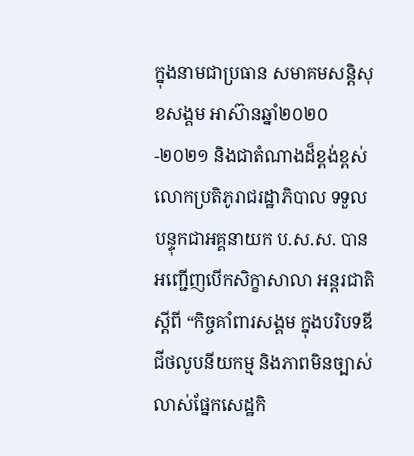ក្នុងនាមជាប្រធាន សមាគមសន្តិសុខសង្គម អាស៊ានឆ្នាំ២០២០-២០២១ និងជាតំណាងដ៏ខ្ពង់ខ្ពស់ លោកប្រតិភូរាជរដ្ឋាភិបាល ទទួលបន្ទុកជាអគ្គនាយក ប.ស.ស. បានអញ្ជើញបើកសិក្ខាសាលា អន្តរជាតិ ស្តីពី “កិច្ចគាំពារសង្គម ក្នុងបរិបទឌីជីថលូបនីយកម្ម និងភាពមិនច្បាស់លាស់ផ្នែកសេដ្ឋកិ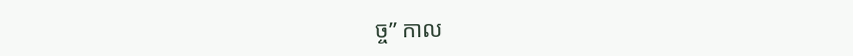ច្ច” កាល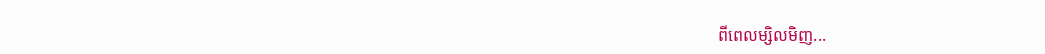ពីពេលម្សិលមិញ...